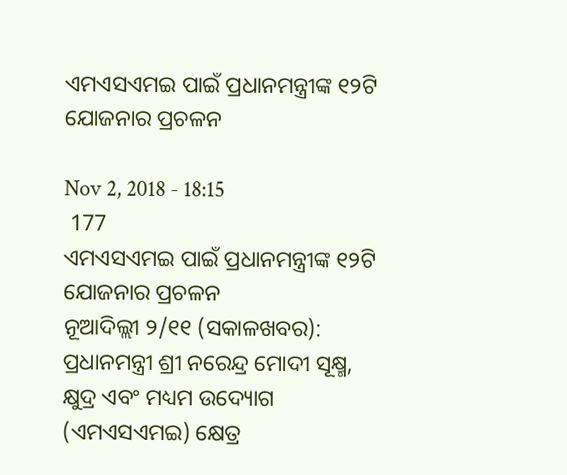ଏମଏସଏମଇ ପାଇଁ ପ୍ରଧାନମନ୍ତ୍ରୀଙ୍କ ୧୨ଟି ଯୋଜନାର ପ୍ରଚଳନ

Nov 2, 2018 - 18:15
 177
ଏମଏସଏମଇ ପାଇଁ ପ୍ରଧାନମନ୍ତ୍ରୀଙ୍କ ୧୨ଟି ଯୋଜନାର ପ୍ରଚଳନ
ନୂଆଦିଲ୍ଲୀ ୨/୧୧ (ସକାଳଖବର): ପ୍ରଧାନମନ୍ତ୍ରୀ ଶ୍ରୀ ନରେନ୍ଦ୍ର ମୋଦୀ ସୂକ୍ଷ୍ମ, କ୍ଷୁଦ୍ର ଏବଂ ମଧ୍ୟମ ଉଦ୍ୟୋଗ (ଏମଏସଏମଇ) କ୍ଷେତ୍ର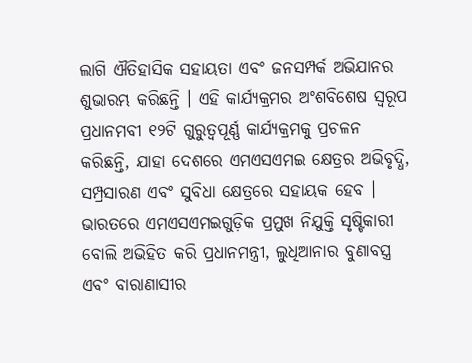ଲାଗି ଐତିହାସିକ ସହାୟତା ଏବଂ ଜନସମ୍ପର୍କ ଅଭିଯାନର ଶୁଭାରମ୍ଭ କରିଛନ୍ତି । ଏହି କାର୍ଯ୍ୟକ୍ରମର ଅଂଶବିଶେଷ ସ୍ୱରୂପ ପ୍ରଧାନମବୀ ୧୨ଟି ଗୁରୁତ୍ୱପୂର୍ଣ୍ଣ କାର୍ଯ୍ୟକ୍ରମକୁ ପ୍ରଚଳନ କରିଛନ୍ତି, ଯାହା ଦେଶରେ ଏମଏସଏମଇ କ୍ଷେତ୍ରର ଅଭିବୃଦ୍ଧି, ସମ୍ପ୍ରସାରଣ ଏବଂ ସୁବିଧା କ୍ଷେତ୍ରରେ ସହାୟକ ହେବ । ଭାରତରେ ଏମଏସଏମଇଗୁଡ଼ିକ ପ୍ରମୁଖ ନିଯୁକ୍ତି ସୃଷ୍ଟିକାରୀ ବୋଲି ଅଭିହିତ କରି ପ୍ରଧାନମନ୍ତ୍ରୀ, ଲୁଧିଆନାର ବୁଣାବସ୍ତ୍ର ଏବଂ ବାରାଣାସୀର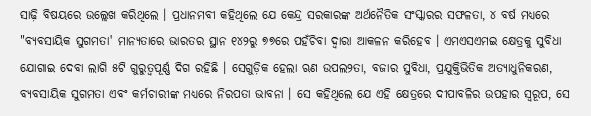ସାଢ଼ି ବିଷୟରେ ଉଲ୍ଲେଖ କରିଥିଲେ । ପ୍ରଧାନମବୀ କହିଥିଲେ ଯେ କେନ୍ଦ୍ର ସରକାରଙ୍କ ଅର୍ଥନୈତିକ ସଂସ୍କାରର ସଫଳତା, ୪ ବର୍ଷ ମଧ୍ୟରେ "ବ୍ୟବସାୟିକ ସୁଗମତା' ମାନ୍ୟତାରେ ଭାରତର ସ୍ଥାନ ୧୪୨ରୁ ୭୭ରେ ପହଁଚିବା ଦ୍ୱାରା ଆକଳନ କରିହେବ । ଏମଏସଏମଇ କ୍ଷେତ୍ରକୁ ସୁବିଧା ଯୋଗାଇ ଦେବା ଲାଗି ୫ଟି ଗୁରୁତ୍ୱପୂର୍ଣ୍ଣ ଦିଗ ରହିଛି । ସେଗୁଡ଼ିକ ହେଲା ଋଣ ଉପଲ୨ତା, ବଜାର ସୁବିଧା, ପ୍ରଯୁକ୍ତିଭିତିକ ଅତ୍ୟାଧୁନିକରଣ, ବ୍ୟବସାୟିକ ସୁଗମତା ଏବଂ କର୍ମଚାରୀଙ୍କ ମଧ୍ୟରେ ନିରପତା ଭାବନା । ସେ କହିଥିଲେ ଯେ ଏହି କ୍ଷେତ୍ରରେ ଦୀପାବଳିର ଉପହାର ସ୍ୱରୂପ, ସେ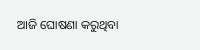ଆଜି ଘୋଷଣା କରୁଥିବା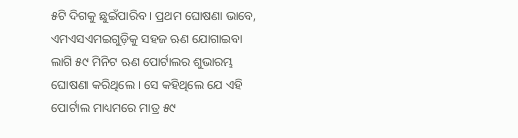୫ଟି ଦିଗକୁ ଛୁଇଁପାରିବ । ପ୍ରଥମ ଘୋଷଣା ଭାବେ, ଏମଏସଏମଇଗୁଡ଼ିକୁ ସହଜ ଋଣ ଯୋଗାଇବା ଲାଗି ୫୯ ମିନିଟ ଋଣ ପୋର୍ଟାଲର ଶୁଭାରମ୍ଭ ଘୋଷଣା କରିଥିଲେ । ସେ କହିଥିଲେ ଯେ ଏହି ପୋର୍ଟାଲ ମାଧ୍ୟମରେ ମାତ୍ର ୫୯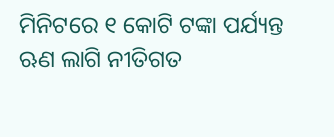ମିନିଟରେ ୧ କୋଟି ଟଙ୍କା ପର୍ଯ୍ୟନ୍ତ ଋଣ ଲାଗି ନୀତିଗତ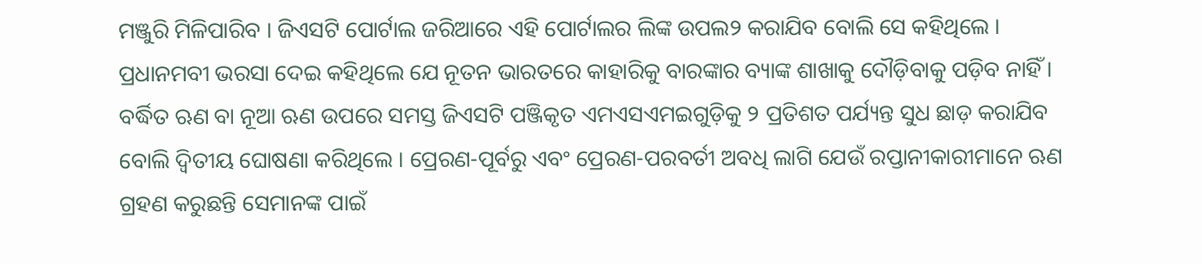ମଞ୍ଜୁରି ମିଳିପାରିବ । ଜିଏସଟି ପୋର୍ଟାଲ ଜରିଆରେ ଏହି ପୋର୍ଟାଲର ଲିଙ୍କ ଉପଲ୨ କରାଯିବ ବୋଲି ସେ କହିଥିଲେ । ପ୍ରଧାନମବୀ ଭରସା ଦେଇ କହିଥିଲେ ଯେ ନୂତନ ଭାରତରେ କାହାରିକୁ ବାରଙ୍କାର ବ୍ୟାଙ୍କ ଶାଖାକୁ ଦୌଡ଼ିବାକୁ ପଡ଼ିବ ନାହିଁ । ବର୍ଦ୍ଧିତ ଋଣ ବା ନୂଆ ଋଣ ଉପରେ ସମସ୍ତ ଜିଏସଟି ପଞ୍ଜିକୃତ ଏମଏସଏମଇଗୁଡ଼ିକୁ ୨ ପ୍ରତିଶତ ପର୍ଯ୍ୟନ୍ତ ସୁଧ ଛାଡ଼ କରାଯିବ ବୋଲି ଦ୍ୱିତୀୟ ଘୋଷଣା କରିଥିଲେ । ପ୍ରେରଣ-ପୂର୍ବରୁ ଏବଂ ପ୍ରେରଣ-ପରବର୍ତୀ ଅବଧି ଲାଗି ଯେଉଁ ରପ୍ତାନୀକାରୀମାନେ ଋଣ ଗ୍ରହଣ କରୁଛନ୍ତି ସେମାନଙ୍କ ପାଇଁ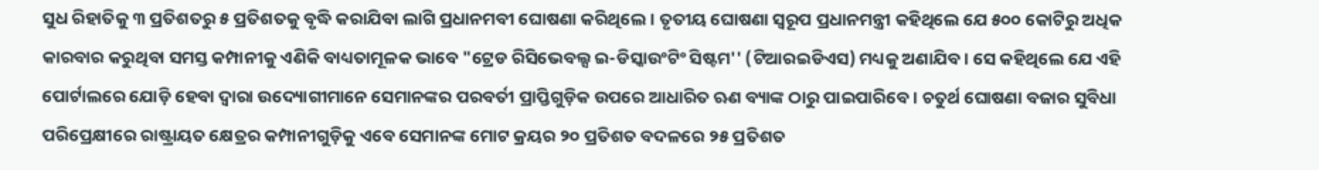ସୁଧ ରିହାତିକୁ ୩ ପ୍ରତିଶତରୁ ୫ ପ୍ରତିଶତକୁ ବୃଦ୍ଧି କରାଯିବା ଲାଗି ପ୍ରଧାନମବୀ ଘୋଷଣା କରିଥିଲେ । ତୃତୀୟ ଘୋଷଣା ସ୍ୱରୂପ ପ୍ରଧାନମନ୍ତ୍ରୀ କହିଥିଲେ ଯେ ୫୦୦ କୋଟିରୁ ଅଧିକ କାରବାର କରୁଥିବା ସମସ୍ତ କମ୍ପାନୀକୁ ଏଣିକି ବାଧ୍ୟତାମୂଳକ ଭାବେ "ଟ୍ରେଡ ରିସିଭେବଲ୍ସ ଇ-ଡିସ୍କାଉଂଟିଂ ସିଷ୍ଟମ'' (ଟିଆରଇଡିଏସ) ମଧ୍ୟକୁ ଅଣାଯିବ । ସେ କହିଥିଲେ ଯେ ଏହି ପୋର୍ଟାଲରେ ଯୋଡ଼ି ହେବା ଦ୍ୱାରା ଉଦ୍ୟୋଗୀମାନେ ସେମାନଙ୍କର ପରବର୍ତୀ ପ୍ରାପ୍ତିଗୁଡ଼ିକ ଉପରେ ଆଧାରିତ ଋଣ ବ୍ୟାଙ୍କ ଠାରୁ ପାଇପାରିବେ । ଚତୁର୍ଥ ଘୋଷଣା ବଜାର ସୁବିଧା ପରିପ୍ରେକ୍ଷୀରେ ରାଷ୍ଟ୍ରାୟତ କ୍ଷେତ୍ରର କମ୍ପାନୀଗୁଡ଼ିକୁ ଏବେ ସେମାନଙ୍କ ମୋଟ କ୍ରୟର ୨୦ ପ୍ରତିଶତ ବଦଳରେ ୨୫ ପ୍ରତିଶତ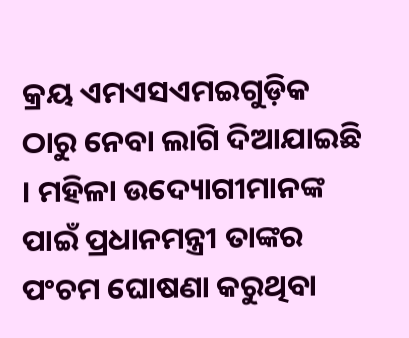କ୍ରୟ ଏମଏସଏମଇଗୁଡ଼ିକ ଠାରୁ ନେବା ଲାଗି ଦିଆଯାଇଛି । ମହିଳା ଉଦ୍ୟୋଗୀମାନଙ୍କ ପାଇଁ ପ୍ରଧାନମନ୍ତ୍ରୀ ତାଙ୍କର ପଂଚମ ଘୋଷଣା କରୁଥିବା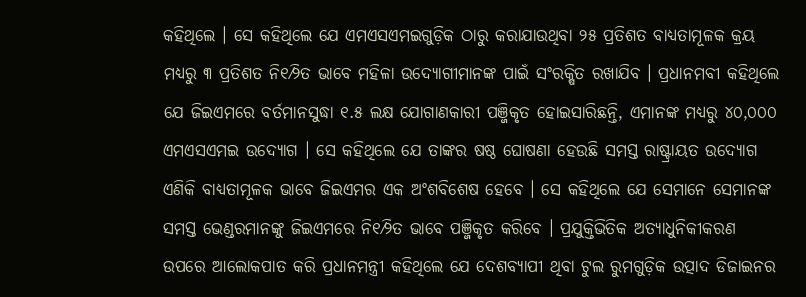କହିଥିଲେ । ସେ କହିଥିଲେ ଯେ ଏମଏସଏମଇଗୁଡ଼ିକ ଠାରୁ କରାଯାଉଥିବା ୨୫ ପ୍ରତିଶତ ବାଧ୍ୟତାମୂଳକ କ୍ରୟ ମଧ୍ୟରୁ ୩ ପ୍ରତିଶତ ନି୧⁄୨ିତ ଭାବେ ମହିଳା ଉଦ୍ୟୋଗୀମାନଙ୍କ ପାଇଁ ସଂରକ୍ଷିତ ରଖାଯିବ । ପ୍ରଧାନମବୀ କହିଥିଲେ ଯେ ଜିଇଏମରେ ବର୍ତମାନସୁଦ୍ଧା ୧.୫ ଲକ୍ଷ ଯୋଗାଣକାରୀ ପଞ୍ଜିକୃତ ହୋଇସାରିଛନ୍ତି, ଏମାନଙ୍କ ମଧ୍ୟରୁ ୪୦,୦୦୦ ଏମଏସଏମଇ ଉଦ୍ୟୋଗ । ସେ କହିଥିଲେ ଯେ ତାଙ୍କର ଷଷ୍ଠ ଘୋଷଣା ହେଉଛି ସମସ୍ତ ରାଷ୍ଟ୍ରାୟତ ଉଦ୍ୟୋଗ ଏଣିକି ବାଧ୍ୟତାମୂଳକ ଭାବେ ଜିଇଏମର ଏକ ଅଂଶବିଶେଷ ହେବେ । ସେ କହିଥିଲେ ଯେ ସେମାନେ ସେମାନଙ୍କ ସମସ୍ତ ଭେଣ୍ଡରମାନଙ୍କୁ ଜିଇଏମରେ ନି୧⁄୨ିତ ଭାବେ ପଞ୍ଜିକୃତ କରିବେ । ପ୍ରଯୁକ୍ତିଭିତିକ ଅତ୍ୟାଧୁନିକୀକରଣ ଉପରେ ଆଲୋକପାତ କରି ପ୍ରଧାନମନ୍ତ୍ରୀ କହିଥିଲେ ଯେ ଦେଶବ୍ୟାପୀ ଥିବା ଟୁଲ ରୁମଗୁଡ଼ିକ ଉତ୍ପାଦ ଡିଜାଇନର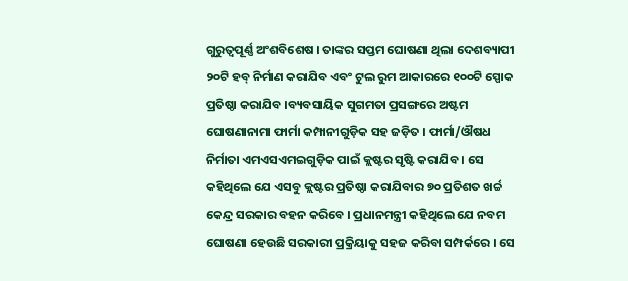ଗୁରୁତ୍ୱପୂର୍ଣ୍ଣ ଅଂଶବିଶେଷ । ତାଙ୍କର ସପ୍ତମ ଘୋଷଣା ଥିଲା ଦେଶବ୍ୟାପୀ ୨୦ଟି ହବ୍ ନିର୍ମାଣ କରାଯିବ ଏବଂ ଟୁଲ ରୁମ ଆକାରରେ ୧୦୦ଟି ସ୍ପୋକ ପ୍ରତିଷ୍ଠା କରାଯିବ ।ବ୍ୟବସାୟିକ ସୁଗମତା ପ୍ରସଙ୍ଗରେ ଅଷ୍ଟମ ଘୋଷଣାନାମା ଫାର୍ମା କମ୍ପାନୀଗୁଡ଼ିକ ସହ ଜଡ଼ିତ । ଫାର୍ମା/ଔଷଧ ନିର୍ମାତା ଏମଏସଏମଇଗୁଡ଼ିକ ପାଇଁ କ୍ଲଷ୍ଟର ସୃଷ୍ଟି କରାଯିବ । ସେ କହିଥିଲେ ଯେ ଏସବୁ କ୍ଲଷ୍ଟର ପ୍ରତିଷ୍ଠା କରାଯିବାର ୭୦ ପ୍ରତିଶତ ଖର୍ଚ୍ଚ କେନ୍ଦ୍ର ସରକାର ବହନ କରିବେ । ପ୍ରଧାନମନ୍ତ୍ରୀ କହିଥିଲେ ଯେ ନବମ ଘୋଷଣା ହେଉଛି ସରକାରୀ ପ୍ରକ୍ରିୟାକୁ ସହଜ କରିବା ସମ୍ପର୍କରେ । ସେ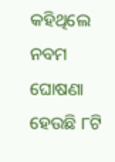କହିଥିଲେ ନବମ ଘୋଷଣା ହେଉଛି ୮ଟି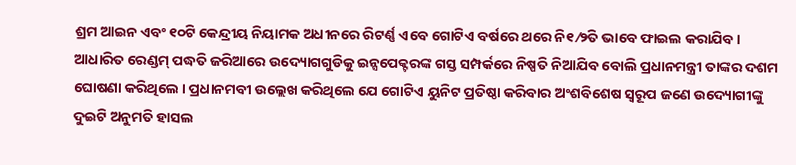ଶ୍ରମ ଆଇନ ଏବଂ ୧୦ଟି କେନ୍ଦ୍ରୀୟ ନିୟାମକ ଅଧୀନରେ ରିଟର୍ଣ୍ଣ ଏବେ ଗୋଟିଏ ବର୍ଷରେ ଥରେ ନି୧⁄୨ିତ ଭାବେ ଫାଇଲ କରାଯିବ । ଆଧାରିତ ରେଣ୍ଡମ୍ ପଦ୍ଧତି ଜରିଆରେ ଉଦ୍ୟୋଗଗୁଡିକୁ ଇନ୍ସପେକ୍ଟରଙ୍କ ଗସ୍ତ ସମ୍ପର୍କରେ ନିଷ୍ପତି ନିଆଯିବ ବୋଲି ପ୍ରଧାନମନ୍ତ୍ରୀ ତାଙ୍କର ଦଶମ ଘୋଷଣା କରିଥିଲେ । ପ୍ରଧାନମବୀ ଉଲ୍ଲେଖ କରିଥିଲେ ଯେ ଗୋଟିଏ ୟୁନିଟ ପ୍ରତିଷ୍ଠା କରିବାର ଅଂଶବିଶେଷ ସ୍ୱରୂପ ଜଣେ ଉଦ୍ୟୋଗୀଙ୍କୁ ଦୁଇଟି ଅନୁମତି ହାସଲ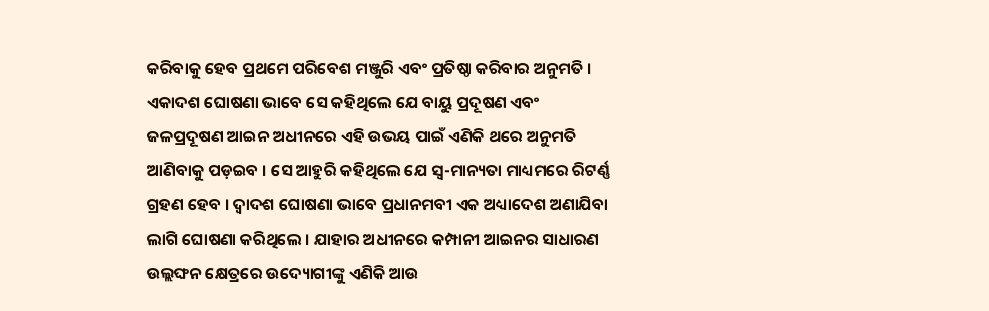କରିବାକୁ ହେବ ପ୍ରଥମେ ପରିବେଶ ମଞ୍ଜୁରି ଏବଂ ପ୍ରତିଷ୍ଠା କରିବାର ଅନୁମତି । ଏକାଦଶ ଘୋଷଣା ଭାବେ ସେ କହିଥିଲେ ଯେ ବାୟୁ ପ୍ରଦୂଷଣ ଏବଂ ଜଳପ୍ରଦୂଷଣ ଆଇନ ଅଧୀନରେ ଏହି ଉଭୟ ପାଇଁ ଏଣିକି ଥରେ ଅନୁମତି ଆଣିବାକୁ ପଡ଼ଇବ । ସେ ଆହୁରି କହିଥିଲେ ଯେ ସ୍ୱ-ମାନ୍ୟତା ମାଧ୍ୟମରେ ରିଟର୍ଣ୍ଣ ଗ୍ରହଣ ହେବ । ଦ୍ୱାଦଶ ଘୋଷଣା ଭାବେ ପ୍ରଧାନମବୀ ଏକ ଅଧ୍ୟାଦେଶ ଅଣାଯିବା ଲାଗି ଘୋଷଣା କରିଥିଲେ । ଯାହାର ଅଧୀନରେ କମ୍ପାନୀ ଆଇନର ସାଧାରଣ ଉଲ୍ଲଙ୍ଘନ କ୍ଷେତ୍ରରେ ଉଦ୍ୟୋଗୀଙ୍କୁ ଏଣିକି ଆଉ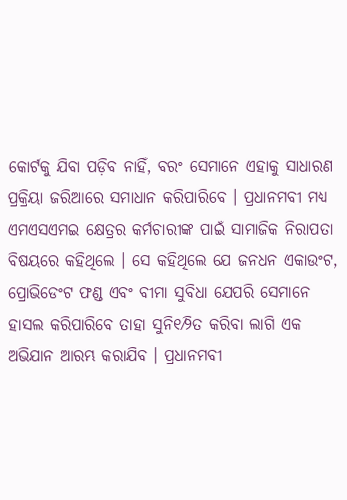କୋର୍ଟକୁ ଯିବା ପଡ଼ିବ ନାହିଁ, ବରଂ ସେମାନେ ଏହାକୁ ସାଧାରଣ ପ୍ରକ୍ରିୟା ଜରିଆରେ ସମାଧାନ କରିପାରିବେ । ପ୍ରଧାନମବୀ ମଧ୍ୟ ଏମଏସଏମଇ କ୍ଷେତ୍ରର କର୍ମଚାରୀଙ୍କ ପାଇଁ ସାମାଜିକ ନିରାପତା ବିଷୟରେ କହିଥିଲେ । ସେ କହିଥିଲେ ଯେ ଜନଧନ ଏକାଉଂଟ, ପ୍ରୋଭିଡେଂଟ ଫଣ୍ଡ ଏବଂ ବୀମା ସୁବିଧା ଯେପରି ସେମାନେ ହାସଲ କରିପାରିବେ ତାହା ସୁନି୧⁄୨ିତ କରିବା ଲାଗି ଏକ ଅଭିଯାନ ଆରମ୍ଭ କରାଯିବ । ପ୍ରଧାନମବୀ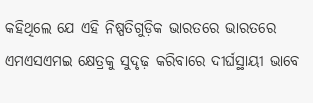କହିଥିଲେ ଯେ ଏହି ନିଷ୍ପତିଗୁଡ଼ିକ ଭାରତରେ ଭାରତରେ ଏମଏସଏମଇ କ୍ଷେତ୍ରକୁ ସୁଦୃଢ଼ କରିବାରେ ଦୀର୍ଘସ୍ଥାୟୀ ଭାବେ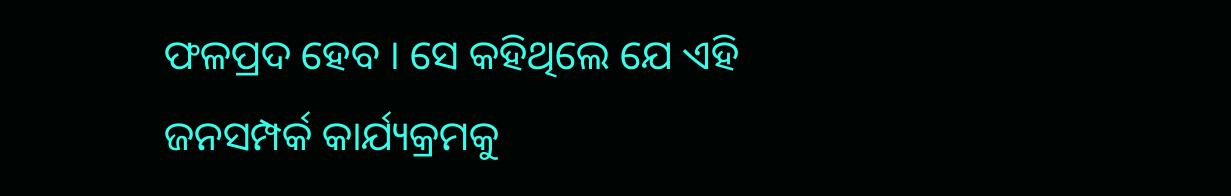ଫଳପ୍ରଦ ହେବ । ସେ କହିଥିଲେ ଯେ ଏହି ଜନସମ୍ପର୍କ କାର୍ଯ୍ୟକ୍ରମକୁ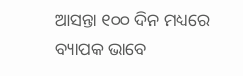ଆସନ୍ତା ୧୦୦ ଦିନ ମଧ୍ୟରେ ବ୍ୟାପକ ଭାବେ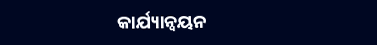କାର୍ଯ୍ୟାନ୍ୱୟନ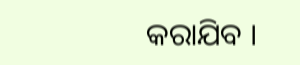କରାଯିବ ।